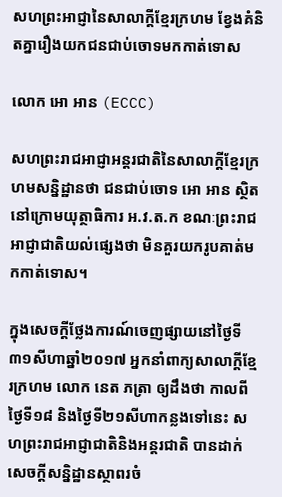សហព្រះអាជ្ញានៃសាលាក្តីខ្មែរក្រហម ខ្វែងគំនិតគ្នារឿងយកជនជាប់ចោទមកកាត់ទោស

លោក អោ អាន (ECCC)

សហព្រះរាជអាជ្ញាអន្ដរជាតិនៃសាលាក្ដីខ្មែរក្រហមសន្និដ្ឋានថា ជនជាប់ចោទ អោ អាន ស្ថិតនៅក្រោមយុត្ថាធិការ អ.វ.ត.ក ខណៈព្រះរាជអាជ្ញាជាតិយល់ផ្សេងថា មិនគួរយករូបគាត់មកកាត់ទោស។

ក្នុងសេចក្ដីថ្លែងការណ៍ចេញផ្សាយនៅថ្ងៃទី៣១សីហាឆ្នាំ២០១៧ អ្នកនាំពាក្យសាលាក្ដីខ្មែរក្រហម លោក នេត ភត្រា ឲ្យដឹងថា កាលពីថ្ងៃទី១៨ និងថ្ងៃទី២១សីហាកន្លងទៅនេះ សហព្រះរាជអាជ្ញាជាតិនិងអន្ដរជាតិ បានដាក់សេចក្ដីសន្និដ្ឋានស្ថាពរចំ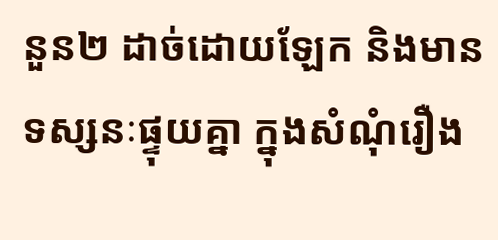នួន២ ដាច់ដោយឡែក និងមានទស្សនៈផ្ទុយគ្នា ក្នុងសំណុំរឿង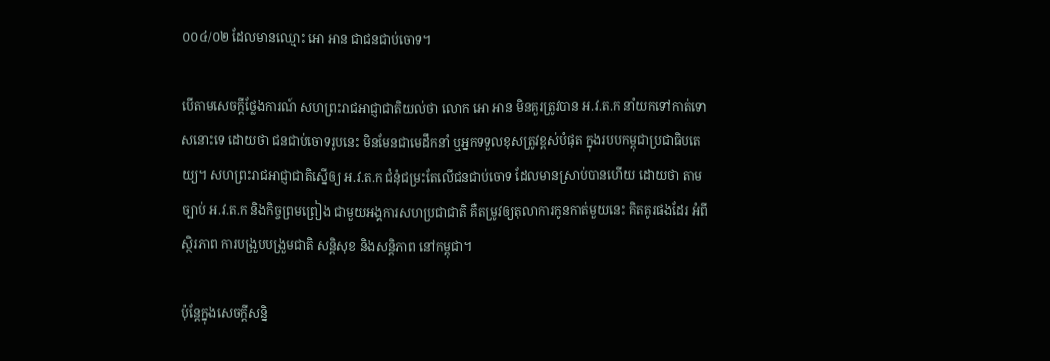០០៤/០២ ដែលមានឈ្មោះ អោ អាន ជាជនជាប់ចោទ។

បើតាមសេចក្ដីថ្លែងការណ៍ សហព្រះរាជអាជ្ញាជាតិយល់ថា លោក អោ អាន មិនគួរត្រូវបាន អ.វ.ត.ក នាំយកទៅកាត់ទោសនោះទេ ដោយថា ជនជាប់ចោទរូបនេះ មិនមែនជាមេដឹកនាំ ឬអ្នកទទួលខុសត្រូវខ្ពស់បំផុត ក្នុងរបបកម្ពុជាប្រជាធិបតេយ្យ។ សហព្រះរាជអាជ្ញាជាតិស្នើឲ្យ អ.វ.ត.ក ជំនុំជម្រះតែលើជនជាប់ចោទ ដែលមានស្រាប់បានហើយ ដោយថា តាមច្បាប់ អ.វ.ត.ក និងកិច្ចព្រមព្រៀង ជាមួយអង្គការសហប្រជាជាតិ គឺតម្រូវឲ្យតុលាការកូនកាត់មួយនេះ គិតគូរផងដែរ អំពីស្ថិរភាព ការបង្រួបបង្រួមជាតិ សន្ដិសុខ និងសន្ដិភាព នៅកម្ពុជា។

ប៉ុន្ដែក្នុងសេចក្ដីសន្និ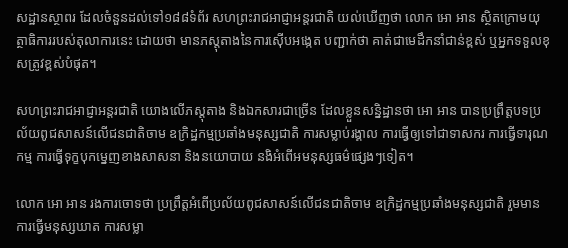សដ្ឋានស្ថាពរ ដែលចំនួនដល់ទៅ១៨៨ទំព័រ សហព្រះរាជអាជ្ញាអន្ដរជាតិ យល់ឃើញថា លោក អោ អាន ស្ថិតក្រោមយុត្ថាធិការរបស់តុលាការនេះ ដោយថា មានភស្ដុតាងនៃការស៊ើបអង្កេត បញ្ជាក់ថា គាត់ជាមេដឹកនាំជាន់ខ្ពស់ ឬអ្នកទទួលខុសត្រូវខ្ពស់បំផុត។

សហព្រះរាជអាជ្ញាអន្ដរជាតិ យោងលើភស្ដុតាង និងឯកសារជាច្រើន ដែលខ្លួនសន្និដ្ឋានថា អោ អាន បានប្រព្រឹត្តបទប្រល័យពូជសាសន៍លើជនជាតិចាម ឧក្រិដ្ឋកម្មប្រឆាំងមនុស្សជាតិ ការសម្លាប់រង្គាល ការធ្វើឲ្យទៅជាទាសករ ការធ្វើទារុណកម្ម ការធ្វើទុក្ខបុកម្នេញខាងសាសនា និងនយោបាយ នងិអំពើអមនុស្សធម៌ផ្សេងៗទៀត។

លោក អោ អាន រងការចោទថា ប្រព្រឹត្តអំពើប្រល័យពូជសាសន៍លើជនជាតិចាម ឧក្រិដ្ឋកម្មប្រឆាំងមនុស្សជាតិ រួមមាន ការធ្វើមនុស្សឃាត ការសម្លា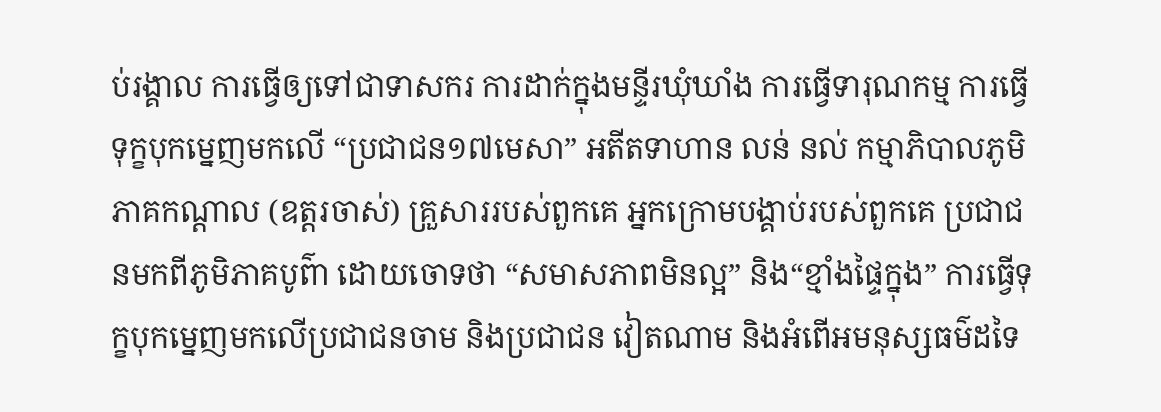ប់រង្គាល ការធ្វើឲ្យទៅជាទាសករ ការដាក់ក្នុងមន្ទីរឃុំឃាំង ការធ្វើទារុណកម្ម ការធ្វើទុក្ខបុកម្នេញមកលើ “ប្រជាជន១៧មេសា” អតីតទាហាន លន់ នល់ កម្មាភិបាលភូមិភាគកណ្តាល (ឧត្តរចាស់) គ្រួសាររបស់ពួកគេ អ្នកក្រោមបង្គាប់របស់ពួកគេ ប្រជាជនមកពីភូមិភាគបូព៌ា ដោយចោទថា “សមាសភាពមិនល្អ” និង“ខ្មាំងផ្ទៃក្នុង” ការធ្វើទុក្ខបុកម្នេញមកលើប្រជាជនចាម និងប្រជាជន វៀតណាម និងអំពើអមនុស្សធម៌ដទៃ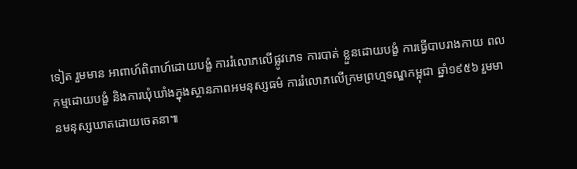ទៀត រួមមាន អាពាហ៍ពិពាហ៍ដោយបង្ខំ ការរំលោភលើផ្លូវភេទ ការបាត់ ខ្លួនដោយបង្ខំ ការធ្វើបាបរាងកាយ ពលកម្មដោយបង្ខំ និងការឃុំឃាំងក្នុងស្ថានភាពអមនុស្សធម៌ ការរំលោភលើក្រមព្រហ្មទណ្ឌកម្ពុជា ឆ្នាំ១៩៥៦ រួមមានមនុស្សឃាតដោយចេតនា៕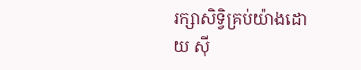រក្សាសិទ្វិគ្រប់យ៉ាងដោយ ស៊ី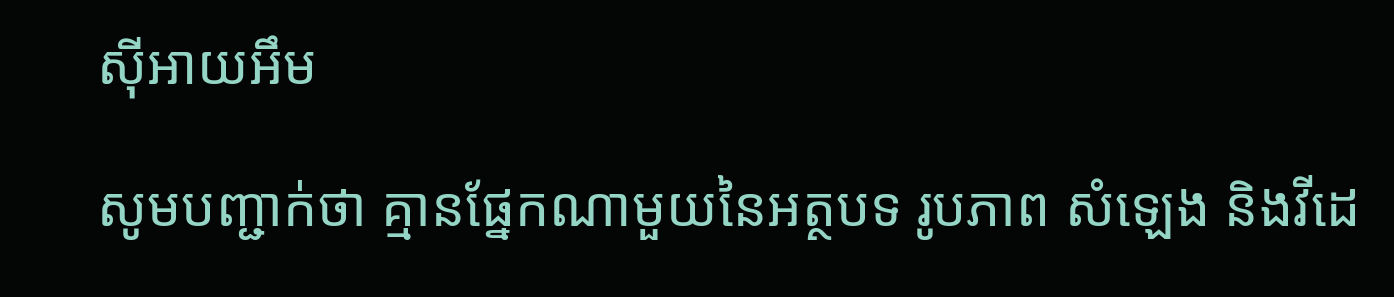ស៊ីអាយអឹម

សូមបញ្ជាក់ថា គ្មានផ្នែកណាមួយនៃអត្ថបទ រូបភាព សំឡេង និងវីដេ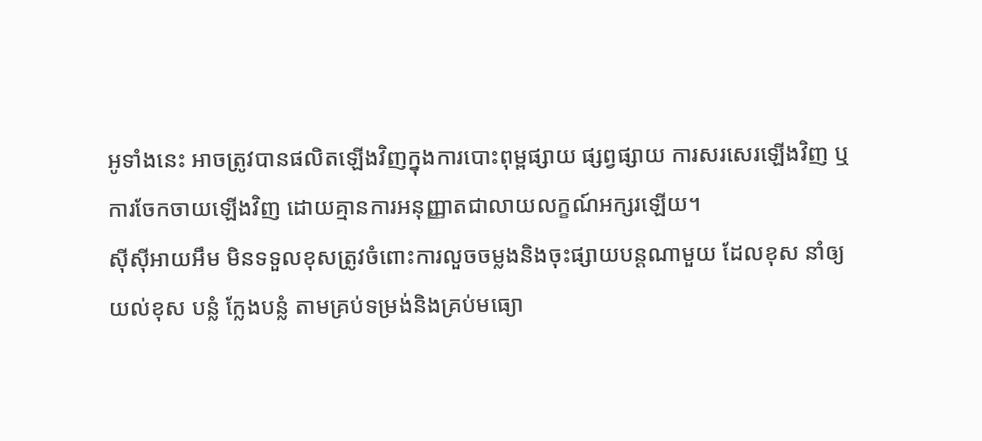អូទាំងនេះ អាចត្រូវបានផលិតឡើងវិញក្នុងការបោះពុម្ពផ្សាយ ផ្សព្វផ្សាយ ការសរសេរឡើងវិញ ឬ ការចែកចាយឡើងវិញ ដោយគ្មានការអនុញ្ញាតជាលាយលក្ខណ៍អក្សរឡើយ។
ស៊ីស៊ីអាយអឹម មិនទទួលខុសត្រូវចំពោះការលួចចម្លងនិងចុះផ្សាយបន្តណាមួយ ដែលខុស នាំឲ្យយល់ខុស បន្លំ ក្លែងបន្លំ តាមគ្រប់ទម្រង់និងគ្រប់មធ្យោ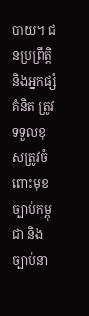បាយ។ ជនប្រព្រឹត្តិ និងអ្នកផ្សំគំនិត ត្រូវទទួលខុសត្រូវចំពោះមុខច្បាប់កម្ពុជា និងច្បាប់នា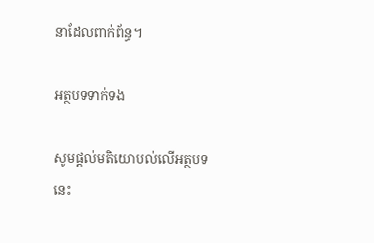នាដែលពាក់ព័ន្ធ។

អត្ថបទទាក់ទង

សូមផ្ដល់មតិយោបល់លើអត្ថបទនេះ